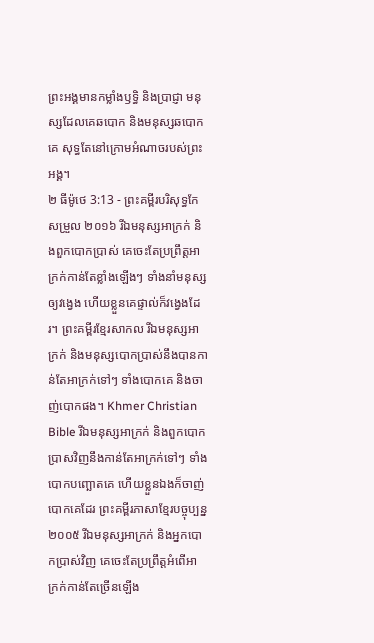ព្រះអង្គមានកម្លាំងឫទ្ធិ និងប្រាជ្ញា មនុស្សដែលគេឆបោក និងមនុស្សឆបោកគេ សុទ្ធតែនៅក្រោមអំណាចរបស់ព្រះអង្គ។
២ ធីម៉ូថេ 3:13 - ព្រះគម្ពីរបរិសុទ្ធកែសម្រួល ២០១៦ រីឯមនុស្សអាក្រក់ និងពួកបោកប្រាស់ គេចេះតែប្រព្រឹត្តអាក្រក់កាន់តែខ្លាំងឡើងៗ ទាំងនាំមនុស្សឲ្យវង្វេង ហើយខ្លួនគេផ្ទាល់ក៏វង្វេងដែរ។ ព្រះគម្ពីរខ្មែរសាកល រីឯមនុស្សអាក្រក់ និងមនុស្សបោកប្រាស់នឹងបានកាន់តែអាក្រក់ទៅៗ ទាំងបោកគេ និងចាញ់បោកផង។ Khmer Christian Bible រីឯមនុស្សអាក្រក់ និងពួកបោកប្រាសវិញនឹងកាន់តែអាក្រក់ទៅៗ ទាំងបោកបញ្ឆោតគេ ហើយខ្លួនឯងក៏ចាញ់បោកគេដែរ ព្រះគម្ពីរភាសាខ្មែរបច្ចុប្បន្ន ២០០៥ រីឯមនុស្សអាក្រក់ និងអ្នកបោកប្រាស់វិញ គេចេះតែប្រព្រឹត្តអំពើអាក្រក់កាន់តែច្រើនឡើង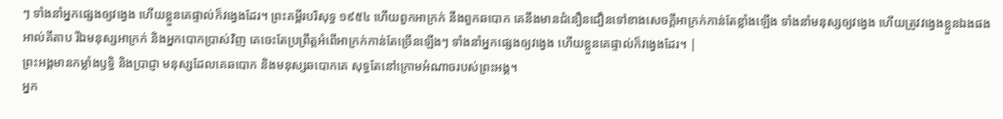ៗ ទាំងនាំអ្នកផ្សេងឲ្យវង្វេង ហើយខ្លួនគេផ្ទាល់ក៏វង្វេងដែរ។ ព្រះគម្ពីរបរិសុទ្ធ ១៩៥៤ ហើយពួកអាក្រក់ នឹងពួកឆបោក គេនឹងមានជំនឿនជឿនទៅខាងសេចក្ដីអាក្រក់កាន់តែខ្លាំងឡើង ទាំងនាំមនុស្សឲ្យវង្វេង ហើយត្រូវវង្វេងខ្លួនឯងផង អាល់គីតាប រីឯមនុស្សអាក្រក់ និងអ្នកបោកប្រាស់វិញ គេចេះតែប្រព្រឹត្ដអំពើអាក្រក់កាន់តែច្រើនឡើងៗ ទាំងនាំអ្នកផ្សេងឲ្យវង្វេង ហើយខ្លួនគេផ្ទាល់ក៏វង្វេងដែរ។ |
ព្រះអង្គមានកម្លាំងឫទ្ធិ និងប្រាជ្ញា មនុស្សដែលគេឆបោក និងមនុស្សឆបោកគេ សុទ្ធតែនៅក្រោមអំណាចរបស់ព្រះអង្គ។
អ្នក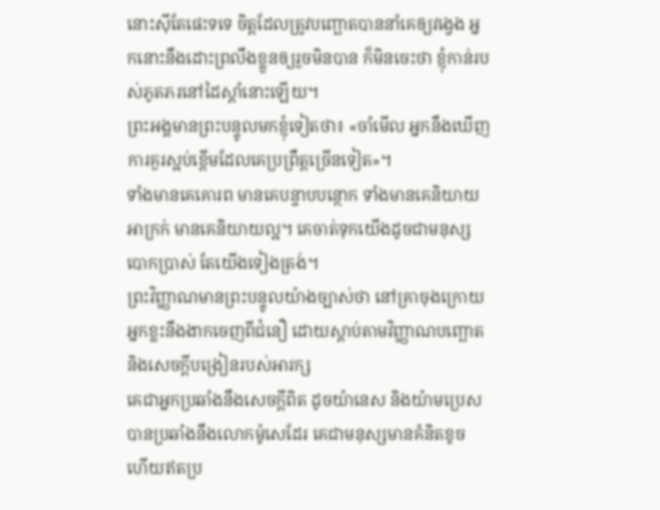នោះស៊ីតែផេះទទេ ចិត្តដែលត្រូវបញ្ឆោតបាននាំគេឲ្យវង្វេង អ្នកនោះនឹងដោះព្រលឹងខ្លួនឲ្យរួចមិនបាន ក៏មិនចេះថា ខ្ញុំកាន់របស់ភូតភរនៅដៃស្តាំនោះឡើយ។
ព្រះអង្គមានព្រះបន្ទូលមកខ្ញុំទៀតថា៖ «ចាំមើល អ្នកនឹងឃើញការគួរស្អប់ខ្ពើមដែលគេប្រព្រឹត្តច្រើនទៀត»។
ទាំងមានគេគោរព មានគេបន្ទាបបន្ថោក ទាំងមានគេនិយាយអាក្រក់ មានគេនិយាយល្អ។ គេចាត់ទុកយើងដូចជាមនុស្សបោកប្រាស់ តែយើងទៀងត្រង់។
ព្រះវិញ្ញាណមានព្រះបន្ទូលយ៉ាងច្បាស់ថា នៅគ្រាចុងក្រោយ អ្នកខ្លះនឹងងាកចេញពីជំនឿ ដោយស្តាប់តាមវិញ្ញាណបញ្ឆោត និងសេចក្ដីបង្រៀនរបស់អារក្ស
គេជាអ្នកប្រឆាំងនឹងសេចក្ដីពិត ដូចយ៉ានេស និងយ៉ាមប្រេស បានប្រឆាំងនឹងលោកម៉ូសេដែរ គេជាមនុស្សមានគំនិតខូច ហើយឥតប្រ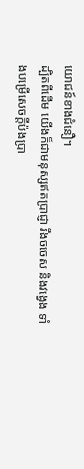យោជន៍ខាងជំនឿ។
ដ្បិតពីដើម យើងក៏ជាមនុស្សឥតប្រាជ្ញា រឹងចចេស និងវង្វេង ទាំងបម្រើសេចក្ដីប៉ងប្រា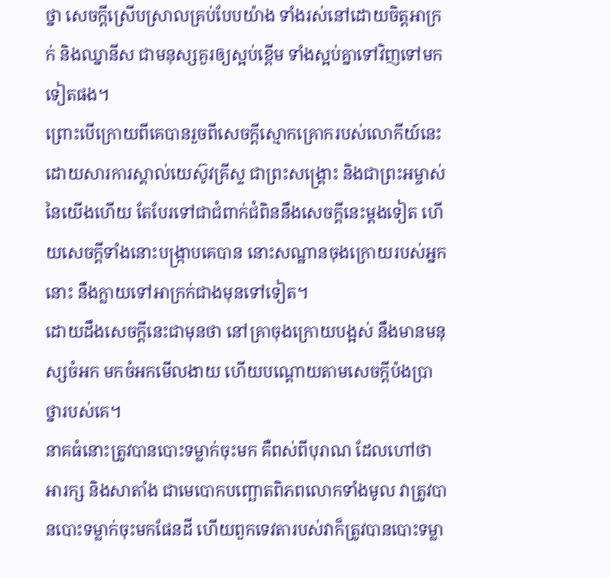ថ្នា សេចក្ដីស្រើបស្រាលគ្រប់បែបយ៉ាង ទាំងរស់នៅដោយចិត្តអាក្រក់ និងឈ្នានីស ជាមនុស្សគួរឲ្យស្អប់ខ្ពើម ទាំងស្អប់គ្នាទៅវិញទៅមកទៀតផង។
ព្រោះបើក្រោយពីគេបានរួចពីសេចក្ដីស្មោកគ្រោករបស់លោកីយ៍នេះ ដោយសារការស្គាល់យេស៊ូវគ្រីស្ទ ជាព្រះសង្គ្រោះ និងជាព្រះអម្ចាស់នៃយើងហើយ តែបែរទៅជាជំពាក់ជំពិននឹងសេចក្ដីនេះម្ដងទៀត ហើយសេចក្ដីទាំងនោះបង្រ្កាបគេបាន នោះសណ្ឋានចុងក្រោយរបស់អ្នកនោះ នឹងក្លាយទៅអាក្រក់ជាងមុនទៅទៀត។
ដោយដឹងសេចក្តីនេះជាមុនថា នៅគ្រាចុងក្រោយបង្អស់ នឹងមានមនុស្សចំអក មកចំអកមើលងាយ ហើយបណ្តោយតាមសេចក្ដីប៉ងប្រាថ្នារបស់គេ។
នាគធំនោះត្រូវបានបោះទម្លាក់ចុះមក គឺពស់ពីបុរាណ ដែលហៅថាអារក្ស និងសាតាំង ជាមេបោកបញ្ឆោតពិភពលោកទាំងមូល វាត្រូវបានបោះទម្លាក់ចុះមកផែនដី ហើយពួកទេវតារបស់វាក៏ត្រូវបានបោះទម្លា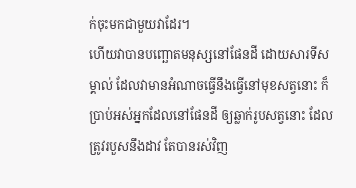ក់ចុះមកជាមួយវាដែរ។
ហើយវាបានបញ្ឆោតមនុស្សនៅផែនដី ដោយសារទីសម្គាល់ ដែលវាមានអំណាចធ្វើនឹងធ្វើនៅមុខសត្វនោះ ក៏ប្រាប់អស់អ្នកដែលនៅផែនដី ឲ្យឆ្លាក់រូបសត្វនោះ ដែលត្រូវរបួសនឹងដាវ តែបានរស់វិញ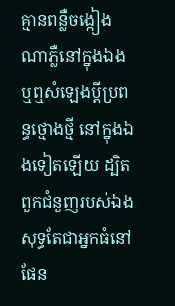គ្មានពន្លឺចង្កៀងណាភ្លឺនៅក្នុងឯង ឬឮសំឡេងប្តីប្រពន្ធថ្មោងថ្មី នៅក្នុងឯងទៀតឡើយ ដ្បិតពួកជំនួញរបស់ឯងសុទ្ធតែជាអ្នកធំនៅផែន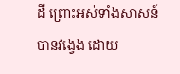ដី ព្រោះអស់ទាំងសាសន៍បានវង្វេង ដោយ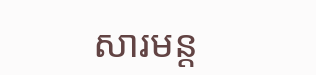សារមន្ត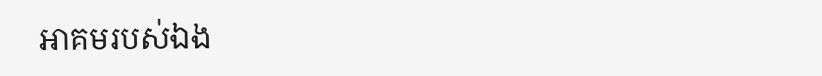អាគមរបស់ឯង